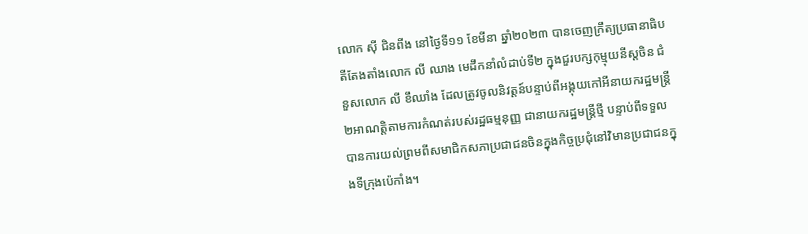លោក ស៊ី ជិនពីង នៅថ្ងៃទី១១ ខែមីនា ឆ្នាំ២០២៣ បានចេញក្រឹត្យប្រធានាធិបតីតែងតាំងលោក លី ឈាង មេដឹកនាំលំដាប់ទី២ ក្នុងជួរបក្សកុម្មុយនីស្តចិន ជំនួសលោក លី ខឹឈាំង ដែលត្រូវចូលនិវត្តន៍បន្ទាប់ពីអង្គុយកៅអីនាយករដ្ឋមន្ត្រី២អាណត្តិតាមការកំណត់របស់រដ្ឋធម្មនុញ្ញ ជានាយករដ្ឋមន្រ្តីថ្មី បន្ទាប់ពីទទួលបានការយល់ព្រមពីសមាជិកសភាប្រជាជនចិនក្នុងកិច្ចប្រជុំនៅវិមានប្រជាជនក្នុងទីក្រុងប៉េកាំង។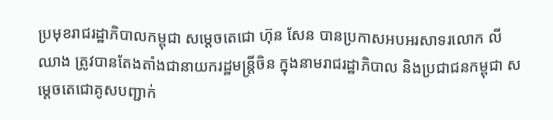ប្រមុខរាជរដ្ឋាភិបាលកម្ពុជា សម្តេចតេជោ ហ៊ុន សែន បានប្រកាសអបអរសាទរលោក លី ឈាង ត្រូវបានតែងតាំងជានាយករដ្ឋមន្ត្រីចិន ក្នុងនាមរាជរដ្ឋាភិបាល និងប្រជាជនកម្ពុជា សម្តេចតេជោគូសបញ្ជាក់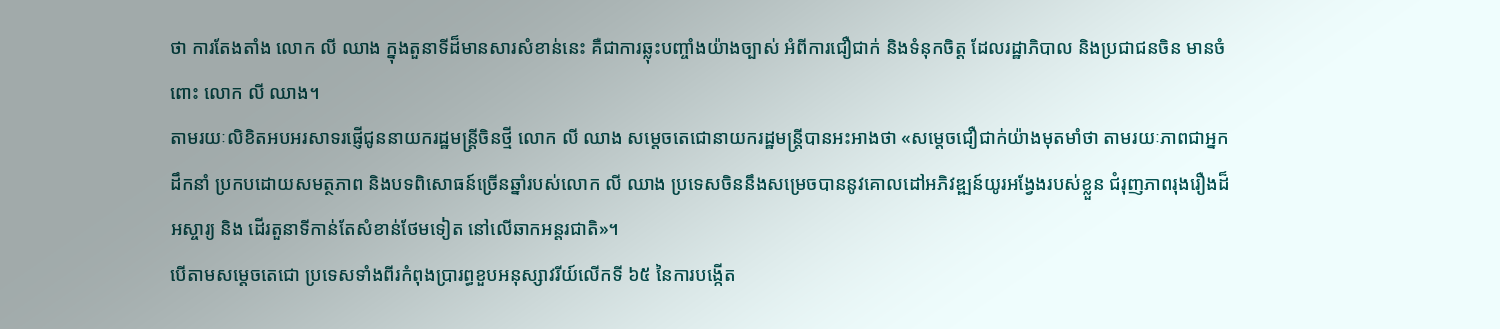ថា ការតែងតាំង លោក លី ឈាង ក្នុងតួនាទីដ៏មានសារសំខាន់នេះ គឺជាការឆ្លុះបញ្ចាំងយ៉ាងច្បាស់ អំពីការជឿជាក់ និងទំនុកចិត្ត ដែលរដ្ឋាភិបាល និងប្រជាជនចិន មានចំពោះ លោក លី ឈាង។
តាមរយៈលិខិតអបអរសាទរផ្ញើជូននាយករដ្ឋមន្រ្តីចិនថ្មី លោក លី ឈាង សម្តេចតេជោនាយករដ្ឋមន្រ្តីបានអះអាងថា «សម្តេចជឿជាក់យ៉ាងមុតមាំថា តាមរយៈភាពជាអ្នកដឹកនាំ ប្រកបដោយសមត្ថភាព និងបទពិសោធន៍ច្រើនឆ្នាំរបស់លោក លី ឈាង ប្រទេសចិននឹងសម្រេចបាននូវគោលដៅអភិវឌ្ឍន៍យូរអង្វែងរបស់ខ្លួន ជំរុញភាពរុងរឿងដ៏អស្ចារ្យ និង ដើរតួនាទីកាន់តែសំខាន់ថែមទៀត នៅលើឆាកអន្តរជាតិ»។
បើតាមសម្តេចតេជោ ប្រទេសទាំងពីរកំពុងប្រារព្ធខួបអនុស្សាវរីយ៍លើកទី ៦៥ នៃការបង្កើត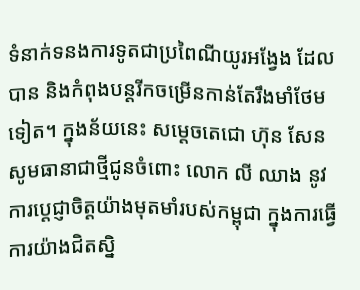ទំនាក់ទនងការទូតជាប្រពៃណីយូរអង្វែង ដែលបាន និងកំពុងបន្តរីកចម្រើនកាន់តែរឹងមាំថែមទៀត។ ក្នុងន័យនេះ សម្តេចតេជោ ហ៊ុន សែន សូមធានាជាថ្មីជូនចំពោះ លោក លី ឈាង នូវការប្តេជ្ញាចិត្តយ៉ាងមុតមាំរបស់កម្ពុជា ក្នុងការធ្វើការយ៉ាងជិតស្និ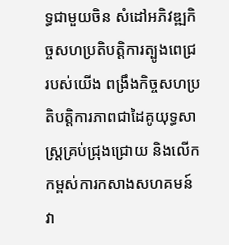ទ្ធជាមួយចិន សំដៅអភិវឌ្ឍកិច្ចសហប្រតិបត្តិការត្បូងពេជ្ររបស់យើង ពង្រឹងកិច្ចសហប្រតិបត្តិការភាពជាដៃគូយុទ្ធសាស្ត្រគ្រប់ជ្រុងជ្រោយ និងលើកកម្ពស់ការកសាងសហគមន៍វា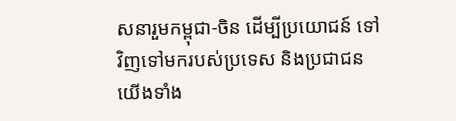សនារួមកម្ពុជា-ចិន ដើម្បីប្រយោជន៍ ទៅវិញទៅមករបស់ប្រទេស និងប្រជាជនយើងទាំង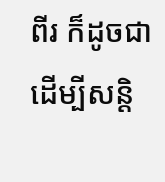ពីរ ក៏ដូចជាដើម្បីសន្តិ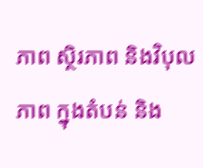ភាព ស្ថិរភាព និងវិបុលភាព ក្នុងតំបន់ និង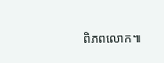ពិភពលោក៕